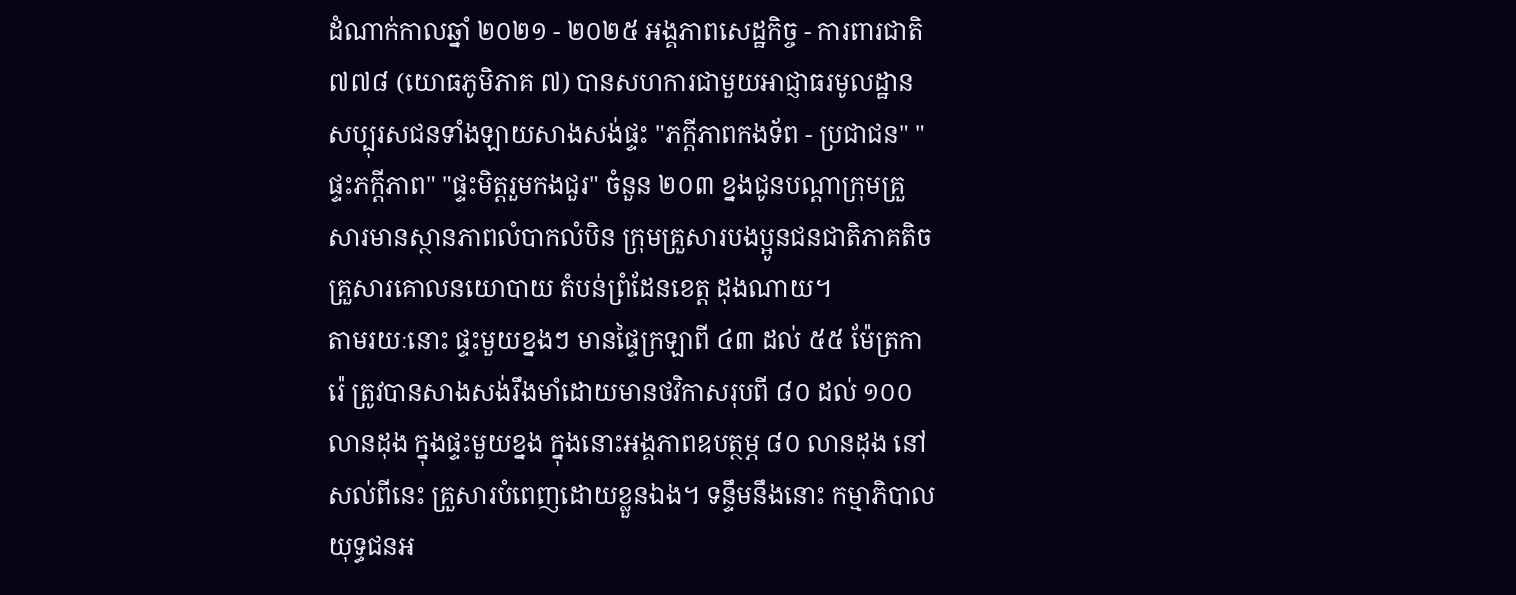ដំណាក់កាលឆ្នាំ ២០២១ - ២០២៥ អង្គភាពសេដ្ឋកិច្ច - ការពារជាតិ ៧៧៨ (យោធភូមិភាគ ៧) បានសហការជាមួយអាជ្ញាធរមូលដ្ឋាន សប្បុរសជនទាំងឡាយសាងសង់ផ្ទះ "ភក្តីភាពកងទ័ព - ប្រជាជន" "ផ្ទះភក្តីភាព" "ផ្ទះមិត្តរួមកងជួរ" ចំនួន ២០៣ ខ្នងជូនបណ្តាក្រុមគ្រួសារមានស្ថានភាពលំបាកលំបិន ក្រុមគ្រួសារបងប្អូនជនជាតិភាគតិច គ្រួសារគោលនយោបាយ តំបន់ព្រំដែនខេត្ត ដុងណាយ។
តាមរយៈនោះ ផ្ទះមួយខ្នងៗ មានផ្ទៃក្រឡាពី ៤៣ ដល់ ៥៥ ម៉ែត្រការ៉េ ត្រូវបានសាងសង់រឹងមាំដោយមានថវិកាសរុបពី ៨០ ដល់ ១០០ លានដុង ក្នុងផ្ទះមួយខ្នង ក្នុងនោះអង្គភាពឧបត្ថម្ភ ៨០ លានដុង នៅសល់ពីនេះ គ្រួសារបំពេញដោយខ្លួនឯង។ ទន្ទឹមនឹងនោះ កម្មាភិបាល យុទ្ធជនអ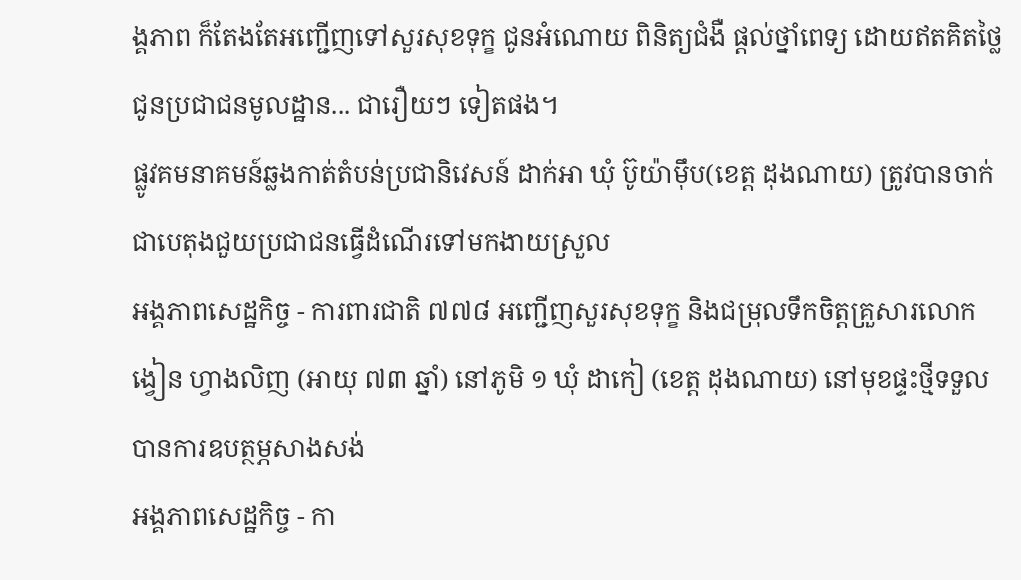ង្គភាព ក៏តែងតែអញ្ជើញទៅសួរសុខទុក្ខ ជូនអំណោយ ពិនិត្យជំងឺ ផ្តល់ថ្នាំពេទ្យ ដោយឥតគិតថ្លៃជូនប្រជាជនមូលដ្ឋាន... ជារឿយៗ ទៀតផង។
ផ្លូវគមនាគមន៍ឆ្លងកាត់តំបន់ប្រជានិវេសន៍ ដាក់អា ឃុំ ប៊ូយ៉ាម៉ឹប(ខេត្ត ដុងណាយ) ត្រូវបានចាក់ជាបេតុងជួយប្រជាជនធ្វើដំណើរទៅមកងាយស្រួល
អង្គភាពសេដ្ឋកិច្ច - ការពារជាតិ ៧៧៨ អញ្ជើញសួរសុខទុក្ខ និងជម្រុលទឹកចិត្តគ្រួសារលោក ង្វៀន ហ្វាងលិញ (អាយុ ៧៣ ឆ្នាំ) នៅភូមិ ១ ឃុំ ដាកៀ (ខេត្ត ដុងណាយ) នៅមុខផ្ទះថ្មីទទួលបានការឧបត្ថម្ភសាងសង់
អង្គភាពសេដ្ឋកិច្ច - កា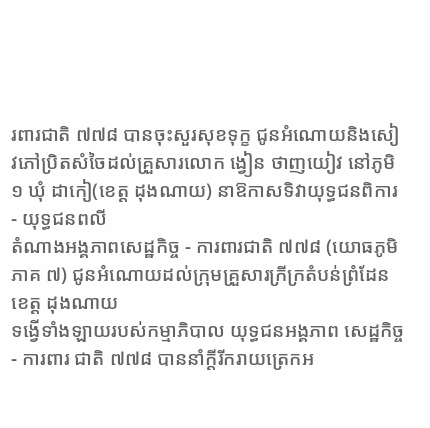រពារជាតិ ៧៧៨ បានចុះសួរសុខទុក្ខ ជូនអំណោយនិងសៀវភៅប្រិតសំចៃដល់គ្រួសារលោក ង្វៀន ថាញយៀវ នៅភូមិ ១ ឃុំ ដាកៀ(ខេត្ត ដុងណាយ) នាឱកាសទិវាយុទ្ធជនពិការ - យុទ្ធជនពលី
តំណាងអង្គភាពសេដ្ឋកិច្ច - ការពារជាតិ ៧៧៨ (យោធភូមិភាគ ៧) ជូនអំណោយដល់ក្រុមគ្រួសារក្រីក្រតំបន់ព្រំដែនខេត្ត ដុងណាយ
ទង្វើទាំងឡាយរបស់កម្មាភិបាល យុទ្ធជនអង្គភាព សេដ្ឋកិច្ច - ការពារ ជាតិ ៧៧៨ បាននាំក្តីរីករាយត្រេកអ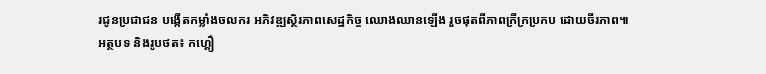រជូនប្រជាជន បង្កើតកម្លាំងចលករ អភិវឌ្ឍស្ថិរភាពសេដ្ឋកិច្ច ឈោងឈានឡើង រួចផុតពីភាពក្រីក្រប្រកប ដោយចីរភាព៕
អត្ថបទ និងរូបថត៖ កហ្គឿ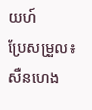យហ៍
ប្រែសម្រួល៖ សឺនហេង